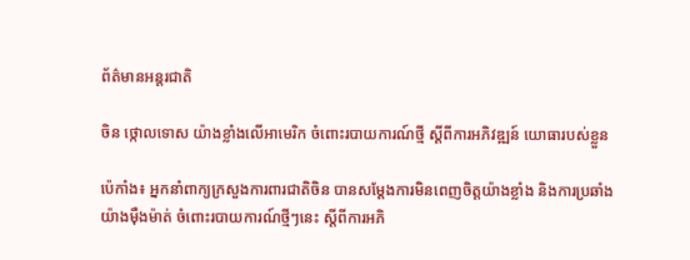ព័ត៌មានអន្តរជាតិ

ចិន ថ្កោលទោស យ៉ាងខ្លាំងលើអាមេរិក ចំពោះរបាយការណ៍ថ្មី ស្ដីពីការអភិវឌ្ឍន៍ យោធារបស់ខ្លួន

ប៉េកាំង៖ អ្នកនាំពាក្យក្រសួងការពារជាតិចិន បានសម្តែងការមិនពេញចិត្តយ៉ាងខ្លាំង និងការប្រឆាំងយ៉ាងម៉ឺងម៉ាត់ ចំពោះរបាយការណ៍ថ្មីៗនេះ ស្តីពីការអភិ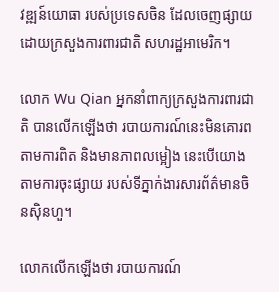វឌ្ឍន៍យោធា របស់ប្រទេសចិន ដែលចេញផ្សាយដោយក្រសួងការពារជាតិ សហរដ្ឋអាមេរិក។

លោក Wu Qian អ្នកនាំពាក្យក្រសួងការពារជាតិ បានលើកឡើងថា របាយការណ៍នេះមិនគោរពតាមការពិត និងមានភាពលម្អៀង នេះបើយោងតាមការចុះផ្សាយ របស់ទីភ្នាក់ងារសារព័ត៌មានចិនស៊ិនហួ។

លោកលើកឡើងថា របាយការណ៍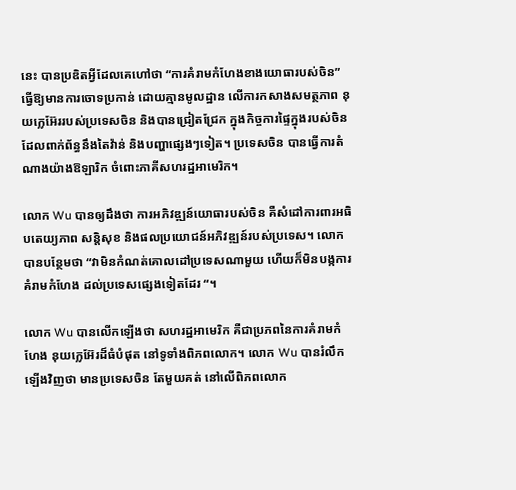នេះ បានប្រឌិតអ្វីដែលគេហៅថា “ការគំរាមកំហែងខាងយោធារបស់ចិន” ធ្វើឱ្យមានការចោទប្រកាន់ ដោយគ្មានមូលដ្ឋាន លើការកសាងសមត្ថភាព នុយក្លេអ៊ែររបស់ប្រទេសចិន និងបានជ្រៀតជ្រែក ក្នុងកិច្ចការផ្ទៃក្នុងរបស់ចិន ដែលពាក់ព័ន្ធនឹងតៃវ៉ាន់ និងបញ្ហាផ្សេងៗទៀត។ ប្រទេសចិន បានធ្វើការតំណាងយ៉ាងឱឡារិក ចំពោះភាគីសហរដ្ឋអាមេរិក។

លោក Wu បានឲ្យដឹងថា ការអភិវឌ្ឍន៍យោធារបស់ចិន គឺសំដៅការពារអធិបតេយ្យភាព សន្តិសុខ និងផលប្រយោជន៍អភិវឌ្ឍន៍របស់ប្រទេស។ លោកបានបន្ថែមថា “វាមិនកំណត់គោលដៅប្រទេសណាមួយ ហើយក៏មិនបង្កការគំរាមកំហែង ដល់ប្រទេសផ្សេងទៀតដែរ “។

លោក Wu បានលើកឡើងថា សហរដ្ឋអាមេរិក គឺជាប្រភពនៃការគំរាមកំហែង នុយក្លេអ៊ែរដ៏ធំបំផុត នៅទូទាំងពិភពលោក។ លោក Wu បានរំលឹកឡើងវិញថា មានប្រទេសចិន តែមួយគត់ នៅលើពិភពលោក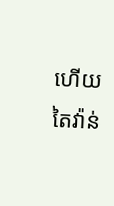ហើយតៃវ៉ាន់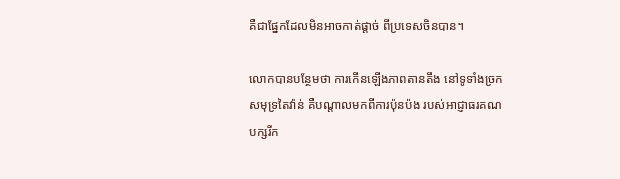គឺជាផ្នែកដែលមិនអាចកាត់ផ្តាច់ ពីប្រទេសចិនបាន។

លោកបានបន្ថែមថា ការកើនឡើងភាពតានតឹង នៅទូទាំងច្រកសមុទ្រតៃវ៉ាន់ គឺបណ្តាលមកពីការប៉ុនប៉ង របស់អាជ្ញាធរគណបក្សរីក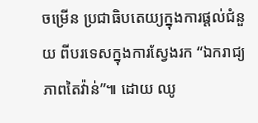ចម្រើន ប្រជាធិបតេយ្យក្នុងការផ្តល់ជំនួយ ពីបរទេសក្នុងការស្វែងរក “ឯករាជ្យភាពតៃវ៉ាន់”៕ ដោយ ឈូ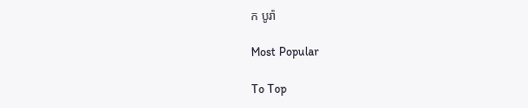ក បូរ៉ា

Most Popular

To Top